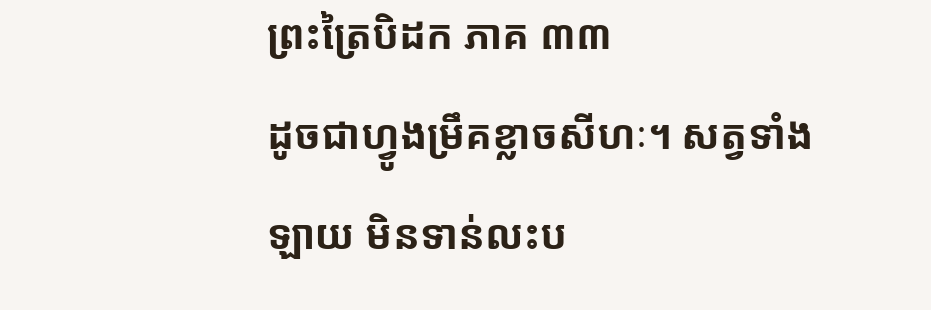ព្រះត្រៃបិដក ភាគ ៣៣
ដូចជាហ្វូងម្រឹគខ្លាចសីហៈ។ សត្វទាំងឡាយ មិនទាន់លះប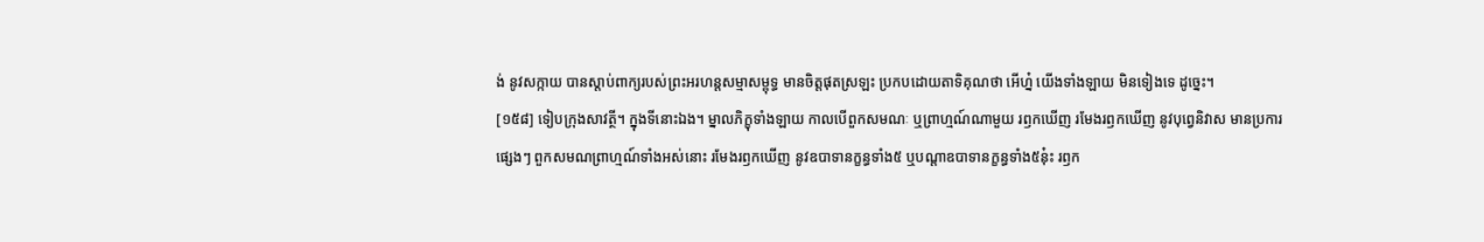ង់ នូវសក្កាយ បានស្តាប់ពាក្យរបស់ព្រះអរហន្តសម្មាសម្ពុទ្ធ មានចិត្តផុតស្រឡះ ប្រកបដោយតាទិគុណថា អើហ្ន៎ យើងទាំងឡាយ មិនទៀងទេ ដូច្នេះ។
[១៥៨] ទៀបក្រុងសាវត្ថី។ ក្នុងទីនោះឯង។ ម្នាលភិក្ខុទាំងឡាយ កាលបើពួកសមណៈ ឬព្រាហ្មណ៍ណាមួយ រឭកឃើញ រមែងរឭកឃើញ នូវបុព្វេនិវាស មានប្រការផ្សេងៗ ពួកសមណព្រាហ្មណ៍ទាំងអស់នោះ រមែងរឭកឃើញ នូវឧបាទានក្ខន្ធទាំង៥ ឬបណ្តាឧបាទានក្ខន្ធទាំង៥នុ៎ះ រឭក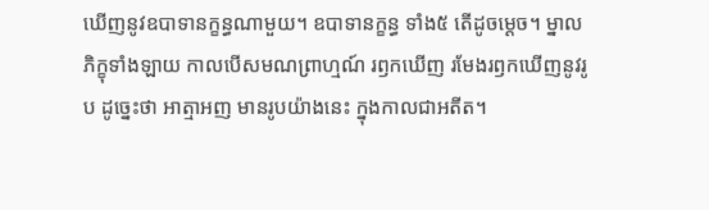ឃើញនូវឧបាទានក្ខន្ធណាមួយ។ ឧបាទានក្ខន្ធ ទាំង៥ តើដូចម្តេច។ ម្នាលភិក្ខុទាំងឡាយ កាលបើសមណព្រាហ្មណ៍ រឭកឃើញ រមែងរឭកឃើញនូវរូប ដូច្នេះថា អាត្មាអញ មានរូបយ៉ាងនេះ ក្នុងកាលជាអតីត។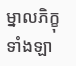ម្នាលភិក្ខុទាំងឡា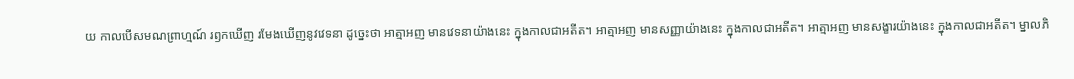យ កាលបើសមណព្រាហ្មណ៍ រឭកឃើញ រមែងឃើញនូវវេទនា ដូច្នេះថា អាត្មាអញ មានវេទនាយ៉ាងនេះ ក្នុងកាលជាអតីត។ អាត្មាអញ មានសញ្ញាយ៉ាងនេះ ក្នុងកាលជាអតីត។ អាត្មាអញ មានសង្ខារយ៉ាងនេះ ក្នុងកាលជាអតីត។ ម្នាលភិ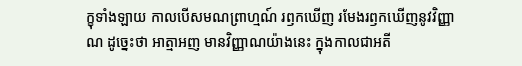ក្ខុទាំងឡាយ កាលបើសមណព្រាហ្មណ៍ រឭកឃើញ រមែងរឭកឃើញនូវវិញ្ញាណ ដូច្នេះថា អាត្មាអញ មានវិញ្ញាណយ៉ាងនេះ ក្នុងកាលជាអតី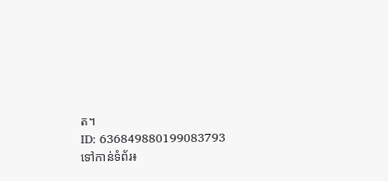ត។
ID: 636849880199083793
ទៅកាន់ទំព័រ៖